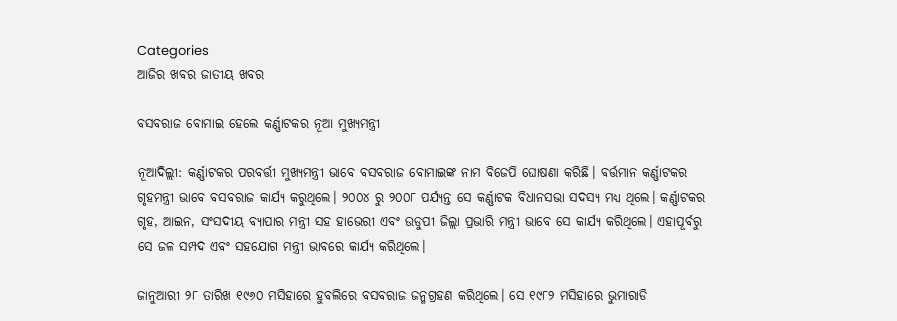Categories
ଆଜିର ଖବର ଜାତୀୟ ଖବର

ବସବରାଜ ବୋମାଇ ହେଲେ କର୍ଣ୍ଣାଟକର ନୂଆ ମୁଖ୍ୟମନ୍ତ୍ରୀ

ନୂଆଦିଲ୍ଲୀ: କର୍ଣ୍ଣାଟକର ପରବର୍ତ୍ତୀ ମୁଖ୍ୟମନ୍ତ୍ରୀ ଭାବେ ବସବରାଜ ବୋମାଇଙ୍କ ନାମ ବିଜେପି ଘୋଷଣା କରିଛି। ବର୍ତ୍ତମାନ କର୍ଣ୍ଣାଟକର ଗୃହମନ୍ତ୍ରୀ ଭାବେ ବସବରାଜ କାର୍ଯ୍ୟ କରୁଥିଲେ। ୨୦୦୪ ରୁ ୨୦୦୮ ପର୍ଯ୍ୟନ୍ତ ସେ କର୍ଣ୍ଣାଟକ ବିଧାନସଭା ସଦସ୍ୟ ମଧ୍ୟ ଥିଲେ। କର୍ଣ୍ଣାଟକର ଗୃହ, ଆଇନ, ସଂସଦୀୟ ବ୍ୟାପାର ମନ୍ତ୍ରୀ ସହ ହାଭେରୀ ଏବଂ ଉଡୁପୀ ଜିଲ୍ଲା ପ୍ରଭାରି ମନ୍ତ୍ରୀ ଭାବେ ସେ କାର୍ଯ୍ୟ କରିଥିଲେ। ଏହାପୂର୍ବରୁ ସେ ଜଳ ସମ୍ପଦ ଏବଂ ସହଯୋଗ ମନ୍ତ୍ରୀ ଭାବରେ କାର୍ଯ୍ୟ କରିଥିଲେ।

ଜାନୁଆରୀ ୨୮ ତାରିଖ ୧୯୬୦ ମସିହାରେ ହୁବଲିରେ ବସବରାଜ ଜନ୍ମଗ୍ରହଣ କରିଥିଲେ। ସେ ୧୯୮୨ ମସିହାରେ ଭୁମାରାଡି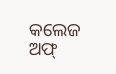କଲେଜ ଅଫ୍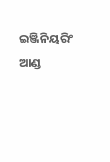ଇଞ୍ଜିନିୟରିଂ ଆଣ୍ଡ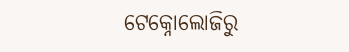ଟେକ୍ନୋଲୋଜିରୁ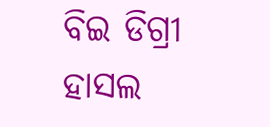ବିଇ ଡିଗ୍ରୀ ହାସଲ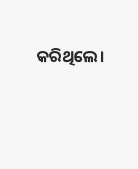କରିଥିଲେ।